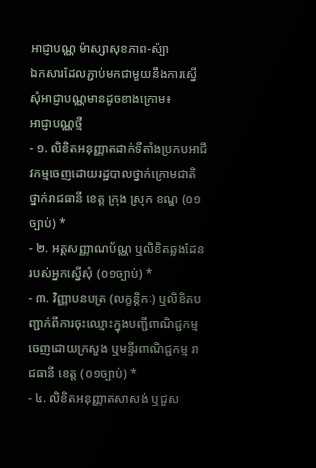អាជ្ញាបណ្ណ ម៉ាស្សាសុខភាព-ស៉្បា
ឯកសារដែលភ្ជាប់មកជាមួយនឹងការស្នើសុំអាជ្ញាបណ្ណមានដូចខាងក្រោម៖
អាជ្ញាបណ្ណថ្មី
- ១. លិខិតអនុញ្ញាតដាក់ទីតាំងប្រកបអាជីវកម្មចេញដោយរដ្ឋបាលថ្នាក់ក្រោមជាតិ ថ្នាក់រាជធានី ខេត្ត ក្រុង ស្រុក ខណ្ឌ (០១ច្បាប់) *
- ២. អត្តសញ្ញាណប័ណ្ណ ឬលិខិតឆ្លងដែនរបស់អ្នកស្នើសុំ (០១ច្បាប់) *
- ៣. វិញ្ញាបនបត្រ (លក្ខន្តិកៈ) ឬលិខិតបញ្ជាក់ពីការចុះឈ្មោះក្នុងបញ្ជីពាណិជ្ជកម្មចេញដោយក្រសួង ឬមន្ទីរពាណិជ្ជកម្ម រាជធានី ខេត្ត (០១ច្បាប់) *
- ៤. លិខិតអនុញ្ញាតសាសង់ ឬជួស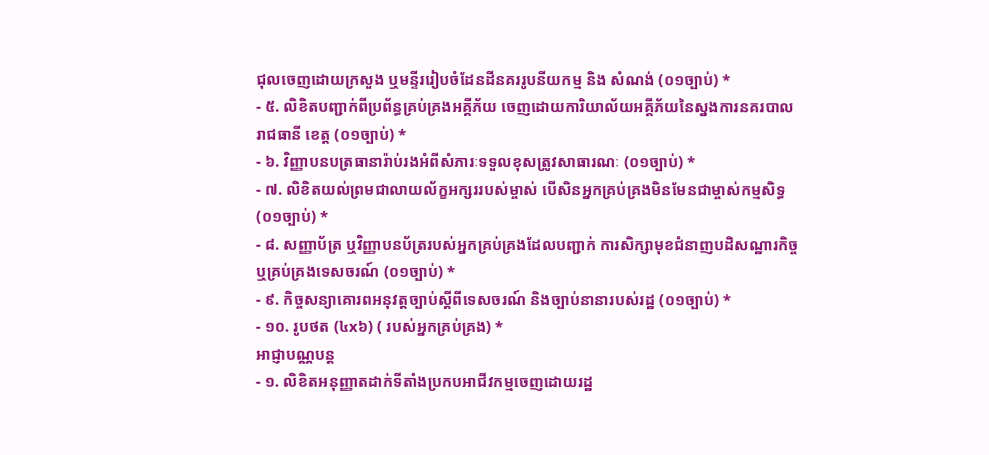ជុលចេញដោយក្រសួង ឬមន្ទីររៀបចំដែនដីនគររូបនីយកម្ម និង សំណង់ (០១ច្បាប់) *
- ៥. លិខិតបញ្ជាក់ពីប្រព័ន្ធគ្រប់គ្រងអគ្គីភ័យ ចេញដោយការិយាល័យអគ្គីភ័យនៃស្នងការនគរបាលរាជធានី ខេត្ត (០១ច្បាប់) *
- ៦. វិញ្ញាបនបត្រធានារ៉ាប់រងអំពីសំភារៈទទួលខុសត្រូវសាធារណៈ (០១ច្បាប់) *
- ៧. លិខិតយល់ព្រមជាលាយល័ក្ខអក្សររបស់ម្ចាស់ បើសិនអ្នកគ្រប់គ្រងមិនមែនជាម្ចាស់កម្មសិទ្ធ (០១ច្បាប់) *
- ៨. សញ្ញាប័ត្រ ឬវិញ្ញាបនប័ត្ររបស់អ្នកគ្រប់គ្រងដែលបញ្ជាក់ ការសិក្សាមុខជំនាញបដិសណ្ឋារកិច្ច ឬគ្រប់គ្រងទេសចរណ៍ (០១ច្បាប់) *
- ៩. កិច្ចសន្យាគោរពអនុវត្តច្បាប់ស្តីពីទេសចរណ៍ និងច្បាប់នានារបស់រដ្ឋ (០១ច្បាប់) *
- ១០. រូបថត (៤x៦) ( របស់អ្នកគ្រប់គ្រង) *
អាជ្ញាបណ្ណបន្ត
- ១. លិខិតអនុញ្ញាតដាក់ទីតាំងប្រកបអាជីវកម្មចេញដោយរដ្ឋ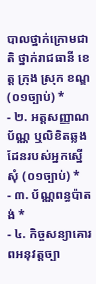បាលថ្នាក់ក្រោមជាតិ ថ្នាក់រាជធានី ខេត្ត ក្រុង ស្រុក ខណ្ឌ (០១ច្បាប់) *
- ២. អត្តសញ្ញាណប័ណ្ណ ឬលិខិតឆ្លងដែនរបស់អ្នកស្នើសុំ (០១ច្បាប់) *
- ៣. ប័ណ្ណពន្ធប៉ាតង់ *
- ៤. កិច្ចសន្យាគោរពអនុវត្តច្បា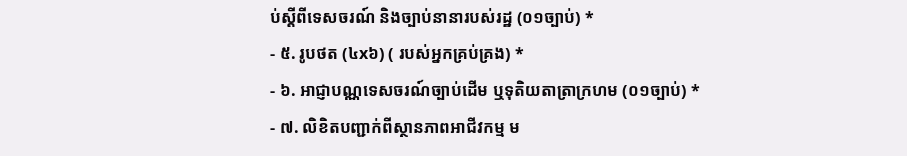ប់ស្តីពីទេសចរណ៍ និងច្បាប់នានារបស់រដ្ឋ (០១ច្បាប់) *
- ៥. រូបថត (៤x៦) ( របស់អ្នកគ្រប់គ្រង) *
- ៦. អាជ្ញាបណ្ណទេសចរណ៍ច្បាប់ដើម ឬទុតិយតាត្រាក្រហម (០១ច្បាប់) *
- ៧. លិខិតបញ្ជាក់ពីស្ថានភាពអាជីវកម្ម ម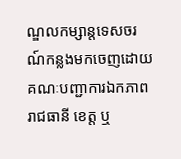ណ្ឌលកម្សាន្តទេសចរណ៍កន្លងមកចេញដោយគណៈបញ្ជាការឯកភាពរាជធានី ខេត្ត ឬ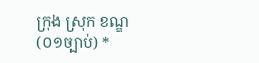ក្រុង ស្រុក ខណ្ឌ (០១ច្បាប់) *